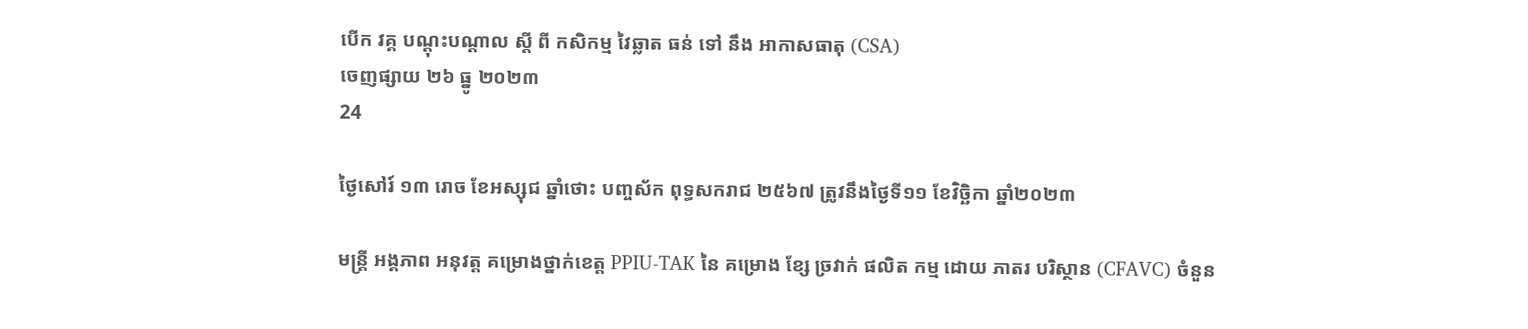បេីក វគ្គ បណ្ដុះបណ្ដាល ស្ដី ពី កសិកម្ម វៃឆ្លាត ធន់ ទៅ នឹង អាកាសធាតុ (CSA)
ចេញផ្សាយ ២៦ ធ្នូ ២០២៣
24

ថ្ងៃសៅរ៍ ១៣ រោច ខែអស្សុជ ឆ្នាំថោះ បញ្ចស័ក ពុទ្ធសករាជ ២៥៦៧ ត្រូវនឹងថ្ងៃទី១១ ខែវិច្ឆិកា ឆ្នាំ២០២៣

មន្ត្រី អង្គភាព អនុវត្ត គម្រោងថ្នាក់ខេត្ដ PPIU-TAK នៃ គម្រោង ខ្សែ ច្រវាក់ ផលិត កម្ម ដោយ ភាតរ បរិស្ថាន (CFAVC) ចំនួន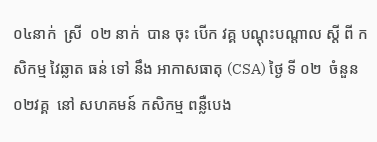០៤នាក់  ស្រី  ០២ នាក់  បាន ចុះ បេីក វគ្គ បណ្ដុះបណ្ដាល ស្ដី ពី កសិកម្ម វៃឆ្លាត ធន់ ទៅ នឹង អាកាសធាតុ (CSA) ថ្ងៃ ទី ០២  ចំនួន  ០២វគ្គ  នៅ សហគមន៍ កសិកម្ម ពន្លឺបេង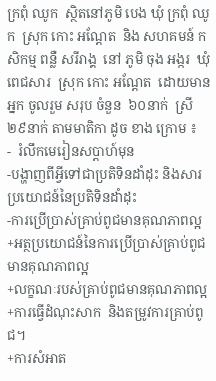ក្រពុំ ឈូក  ស្ថិតនៅភូមិ បេង ឃុំ ក្រពុំ ឈូក  ស្រុក កោះ អណ្ដែត  និង សហគមន៍ កសិកម្ម ពន្លឺ សរីរាង្គ  នៅ ភូមិ ចុង អង្ករ  ឃុំ ពេជសារ  ស្រុក កោះ អណ្ដែត  ដោយមានអ្នក ចូលរួម សរុប ចំនួន  ៦០នាក់  ស្រី ២៩នាក់ តាមមាតិកា ដូច ខាង ក្រោម ៖
-  រំលឹកមេរៀនសប្តាហ៍មុន
-បង្ហាញពីអ្វីទៅជាប្រតិទិនដាំដុះ និងសារប្រយោជន៍នៃប្រតិទិនដាំដុះ
-ការប្រើប្រាស់គ្រាប់ពូជមានគុណភាពល្អ
+អត្ថប្រយោជន៍នៃការប្រើប្រាស់គ្រាប់ពូជមានគុណភាពល្អ
+លក្ខណៈរបស់គ្រាប់ពូជមានគុណភាពល្អ
+ការធ្វើដំណុះសាក  និងតម្រូវការគ្រាប់ពូជ។
+ការសំអាត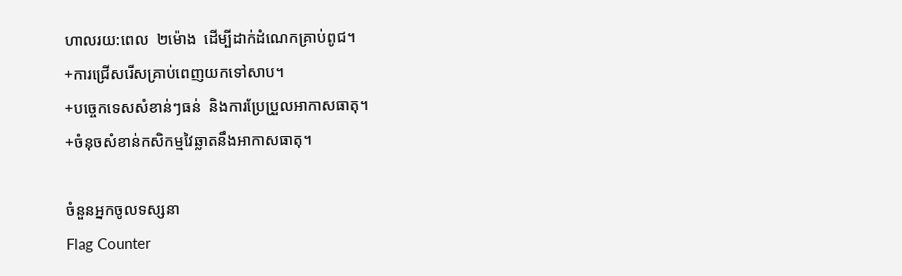ហាលរយ:ពេល  ២ម៉ោង  ដើម្បីដាក់ដំណេកគ្រាប់ពូជ។
+ការជ្រើសរើសគ្រាប់ពេញយកទៅសាប។
+បច្ចេកទេសសំខាន់ៗធន់  និងការប្រែប្រួលអាកាសធាតុ។
+ចំនុចសំខាន់កសិកម្មវៃឆ្លាតនឹងអាកាសធាតុ។

ចំនួនអ្នកចូលទស្សនា
Flag Counter